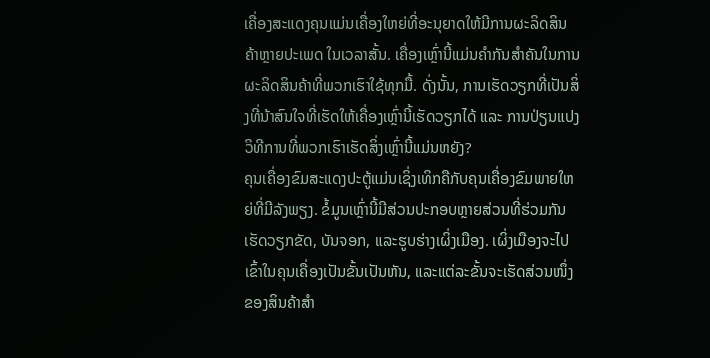ເຄື່ອງສະແດງຄຸນແມ່ນເຄື່ອງໃຫຍ່ທີ່ອະນຸຍາດໃຫ້ມີການຜະລິດສິນຄ້າຫຼາຍປະເພດ ໃນເວລາສັ້ນ. ເຄື່ອງເຫຼົ່ານີ້ແມ່ນຄຳກັນສຳຄັນໃນການຜະລິດສິນຄ້າທີ່ພວກເຮົາໃຊ້ທຸກມື້. ດັ່ງນັ້ນ, ການເຮັດວຽກທີ່ເປັນສິ່ງທີ່ນ້າສົນໃຈທີ່ເຮັດໃຫ້ເຄື່ອງເຫຼົ່ານີ້ເຮັດວຽກໄດ້ ແລະ ການປ່ຽນແປງວິທີການທີ່ພວກເຮົາເຮັດສິ່ງເຫຼົ່ານີ້ແມ່ນຫຍັງ?
ຄຸນເຄື່ອງຂົມສະແດງປະຕູ້ແມ່ນເຊິ່ງເທິກຄືກັບຄຸນເຄື່ອງຂົມພາຍໃຫຍ່ທີ່ມີລັງພຽງ. ຂໍ້ມູນເຫຼົ່ານີ້ມີສ່ວນປະກອບຫຼາຍສ່ວນທີ່ຮ່ວມກັນເຮັດວຽກຂັດ, ບັນຈອກ, ແລະຮູບຮ່າງເຜິ່ງເມືອງ. ເຜິ່ງເມືອງຈະໄປເຂົ້າໃນຄຸນເຄື່ອງເປັນຂັ້ນເປັນຫັນ, ແລະແຕ່ລະຂັ້ນຈະເຮັດສ່ວນໜຶ່ງຂອງສິນຄ້າສຳ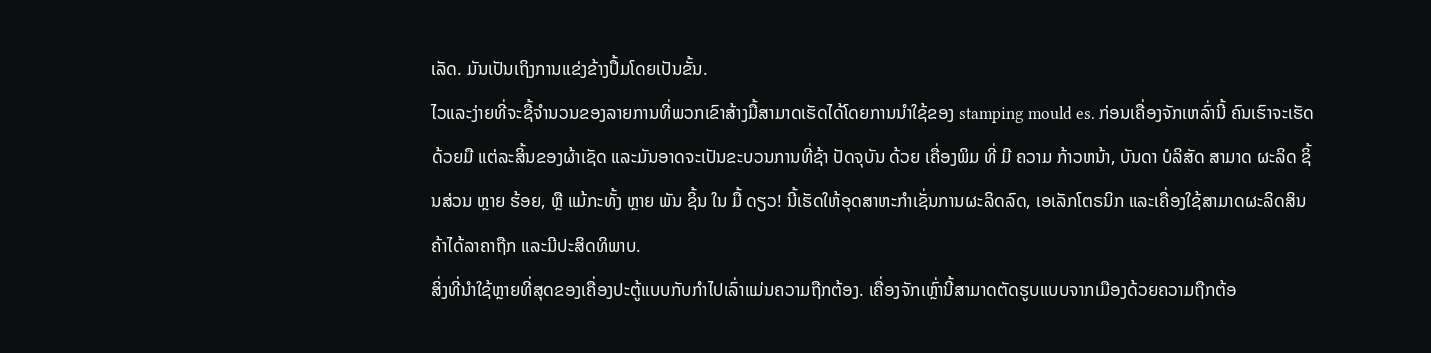ເລັດ. ມັນເປັນເຖິງການແຂ່ງຂ້າງປຶ້ມໂດຍເປັນຂັ້ນ.
ໄວແລະງ່າຍທີ່ຈະຊື້ຈໍານວນຂອງລາຍການທີ່ພວກເຂົາສ້າງມື້ສາມາດເຮັດໄດ້ໂດຍການນໍາໃຊ້ຂອງ stamping mould es. ກ່ອນເຄື່ອງຈັກເຫລົ່ານີ້ ຄົນເຮົາຈະເຮັດດ້ວຍມື ແຕ່ລະສິ້ນຂອງຜ້າເຊັດ ແລະມັນອາດຈະເປັນຂະບວນການທີ່ຊ້າ ປັດຈຸບັນ ດ້ວຍ ເຄື່ອງພິມ ທີ່ ມີ ຄວາມ ກ້າວຫນ້າ, ບັນດາ ບໍລິສັດ ສາມາດ ຜະລິດ ຊິ້ນສ່ວນ ຫຼາຍ ຮ້ອຍ, ຫຼື ແມ້ກະທັ້ງ ຫຼາຍ ພັນ ຊິ້ນ ໃນ ມື້ ດຽວ! ນີ້ເຮັດໃຫ້ອຸດສາຫະກໍາເຊັ່ນການຜະລິດລົດ, ເອເລັກໂຕຣນິກ ແລະເຄື່ອງໃຊ້ສາມາດຜະລິດສິນຄ້າໄດ້ລາຄາຖືກ ແລະມີປະສິດທິພາບ.
ສິ່ງທີ່ນຳໃຊ້ຫຼາຍທີ່ສຸດຂອງເຄື່ອງປະຕູ້ແບບກັບກໍາໄປເລົ່າແມ່ນຄວາມຖືກຕ້ອງ. ເຄື່ອງຈັກເຫຼົ່ານີ້ສາມາດຕັດຮູບແບບຈາກເມືອງດ້ວຍຄວາມຖືກຕ້ອ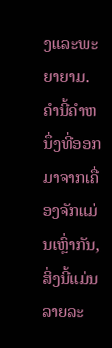ງແລະພະຍາຍາມ. ຄໍານີ້ຄໍາຫນຶ່ງທີ່ອອກມາຈາກເຄື່ອງຈັກແມ່ນເຫຼົ່າກັນ, ສິ່ງນີ້ແມ່ນລາຍລະ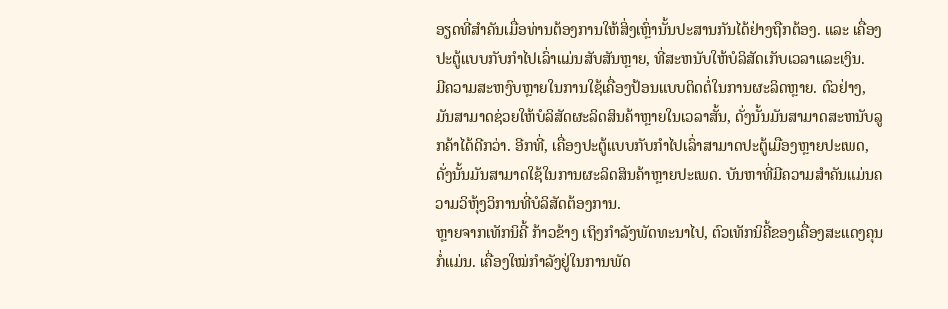ອຽດທີ່ສຳຄັນເມື່ອທ່ານຕ້ອງການໃຫ້ສິ່ງເຫຼົ່ານັ້ນປະສານກັນໄດ້ຢ່າງຖືກຕ້ອງ. ແລະ ເຄື່ອງປະຕູ້ແບບກັບກໍາໄປເລົ່າແມ່ນສັບສັນຫຼາຍ, ທີ່ສະຫນັບໃຫ້ບໍລິສັດເກັບເວລາແລະເງິນ.
ມີຄວາມສະຫງົບຫຼາຍໃນການໃຊ້ເຄື່ອງປ້ອນແບບຕິດຕໍ່ໃນການຜະລິດຫຼາຍ. ຕົວຢ່າງ, ມັນສາມາດຊ່ວຍໃຫ້ບໍລິສັດຜະລິດສິນຄ້າຫຼາຍໃນເວລາສັ້ນ, ດັ່ງນັ້ນມັນສາມາດສະຫນັບລູກຄ້າໄດ້ດີກວ່າ. ອີກທີ່, ເຄື່ອງປະຕູ້ແບບກັບກໍາໄປເລົ່າສາມາດປະຕູ້ເມືອງຫຼາຍປະເພດ, ດັ່ງນັ້ນມັນສາມາດໃຊ້ໃນການຜະລິດສິນຄ້າຫຼາຍປະເພດ. ບັນຫາທີ່ມີຄວາມສຳຄັນແມ່ນຄວາມວິຫຸ້ງວິການທີ່ບໍລິສັດຕ້ອງການ.
ຫຼາຍຈາກເທັກນິຄີ້ ກ້າວຂ້າງ ເຖິງກຳລັງພັດທະນາໄປ, ຕົວເທັກນິຄີ້ຂອງເຄື່ອງສະແດງຄຸນກໍ່ແມ່ນ. ເຄື່ອງໃໝ່ກຳລັງຢູ່ໃນການພັດ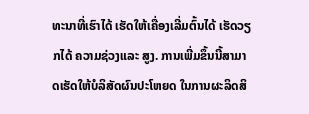ທະນາທີ່ເຮົາໄດ້ ເຮັດໃຫ້ເຄື່ອງເລີ່ມຕົ້ນໄດ້ ເຮັດວຽກໄດ້ ຄວາມຊ່ວງແລະ ສູງ. ການເພີ່ມຂຶ້ນນີ້ສາມາດເຮັດໃຫ້ບໍລິສັດຜົນປະໂຫຍດ ໃນການຜະລິດສິ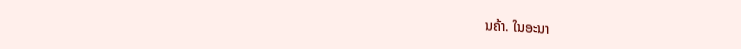ນຄ້າ. ໃນອະນາ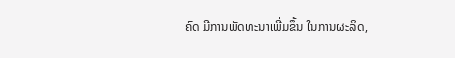ຄົດ ມີການພັດທະນາເພີ່ມຂຶ້ນ ໃນການຜະລິດ,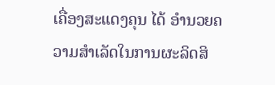ເຄື່ອງສະແດງຄຸນ ໄດ້ ອຳນວຍຄວາມສຳເລັດໃນການຜະລິດສິ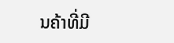ນຄ້າທີ່ມີ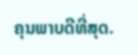ຄຸນພາບດີທີ່ສຸດ.